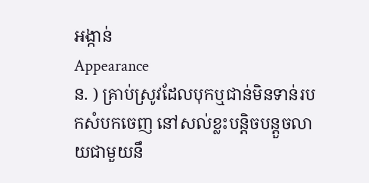អង្កាន់
Appearance
ន. ) គ្រាប់ស្រូវដែលបុកឬជាន់មិនទាន់របកសំបកចេញ នៅសល់ខ្លះបន្តិចបន្តួចលាយជាមួយនឹ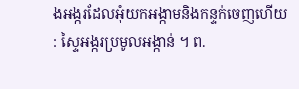ងអង្ករដែលអុំយកអង្កាមនិងកន្ទក់ចេញហើយ : ស្ទៃអង្ករប្រមូលអង្កាន់ ។ ព.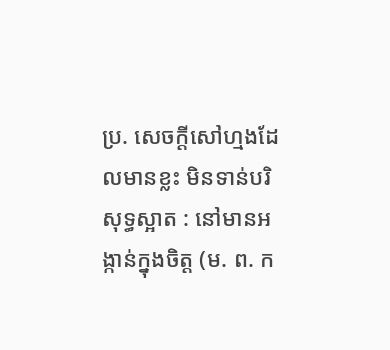ប្រ. សេចក្ដីសៅហ្មងដែលមានខ្លះ មិនទាន់បរិសុទ្ធស្អាត : នៅមានអង្កាន់ក្នុងចិត្ត (ម. ព. ក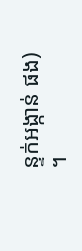ន្ទក់អង្កាន់ ផង) ។